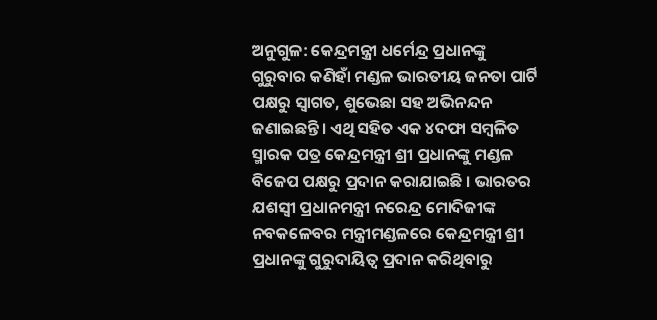ଅନୁଗୁଳ: କେନ୍ଦ୍ରମନ୍ତ୍ରୀ ଧର୍ମେନ୍ଦ୍ର ପ୍ରଧାନଙ୍କୁ ଗୁରୁବାର କଣିହାଁ ମଣ୍ଡଳ ଭାରତୀୟ ଜନତା ପାର୍ଟି ପକ୍ଷରୁ ସ୍ବାଗତ, ଶୁଭେଛା ସହ ଅଭିନନ୍ଦନ ଜଣାଇଛନ୍ତି। ଏଥି ସହିତ ଏକ ୪ଦଫା ସମ୍ବଳିତ ସ୍ମାରକ ପତ୍ର କେନ୍ଦ୍ରମନ୍ତ୍ରୀ ଶ୍ରୀ ପ୍ରଧାନଙ୍କୁ ମଣ୍ଡଳ ବିଜେପ ପକ୍ଷରୁ ପ୍ରଦାନ କରାଯାଇଛି । ଭାରତର ଯଶସ୍ବୀ ପ୍ରଧାନମନ୍ତ୍ରୀ ନରେନ୍ଦ୍ର ମୋଦିଜୀଙ୍କ ନବକଳେବର ମନ୍ତ୍ରୀମଣ୍ଡଳରେ କେନ୍ଦ୍ରମନ୍ତ୍ରୀ ଶ୍ରୀ ପ୍ରଧାନଙ୍କୁ ଗୁରୁଦାୟିତ୍ବ ପ୍ରଦାନ କରିଥିବାରୁ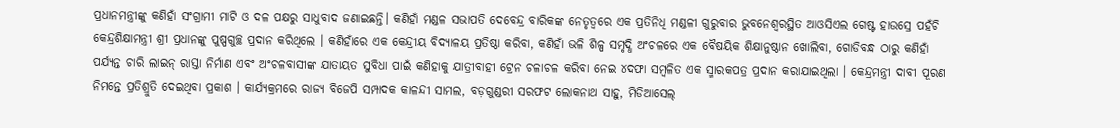ପ୍ରଧାନମନ୍ତ୍ରୀଙ୍କୁ କଣିହାଁ ସଂଗ୍ରାମୀ ମାଟି ଓ ଦଳ ପକ୍ଷରୁ ସାଧୁବାଦ ଜଣାଇଛନ୍ତି। କଣିହାଁ ମଣ୍ଡଳ ସଭାପତି ଦେବେନ୍ଦ୍ର ବାରିକଙ୍କ ନେତୃତ୍ବରେ ଏକ ପ୍ରତିନିଧି ମଣ୍ଡଳୀ ଗୁରୁବାର ଭୁବନେଶ୍ବରସ୍ଥିତ ଆଓସିଏଲ ଗେଷ୍ଟ ହାଉସ୍ରେ ପହଁଚି କେନ୍ଦ୍ରଶିକ୍ଷାମନ୍ତ୍ରୀ ଶ୍ରୀ ପ୍ରଧାନଙ୍କୁ ପୁଷ୍ପଗୁଚ୍ଛ ପ୍ରଦାନ କରିଥିଲେ । କଣିହାଁରେ ଏକ କେନ୍ଦ୍ରୀୟ ବିଦ୍ୟାଳୟ ପ୍ରତିଷ୍ଠା କରିବା, କଣିହାଁ ଭଳି ଶିଳ୍ପ ସମୃଦ୍ଧି ଅଂଚଳରେ ଏକ ବୈଷୟିକ ଶିକ୍ଷାନୁଷ୍ଠାନ ଖୋଲିବା, ଗୋଡିବନ୍ଧ ଠାରୁ କଣିହାଁ ପର୍ଯ୍ୟନ୍ତ ଚାରି ଲାଇନ୍ ରାସ୍ତା ନିର୍ମାଣ ଏବଂ ଅଂଚଳବାସୀଙ୍କ ଯାତାୟତ ସୁବିଧା ପାଇଁ କଣିହାକୁ ଯାତ୍ରୀବାହୀ ଟ୍ରେନ ଚଳାଚଳ କରିବା ନେଇ ୪ଦଫା ସମ୍ବଳିତ ଏକ ସ୍ମାରକପତ୍ର ପ୍ରଦାନ କରାଯାଇଥିଲା । କେନ୍ଦ୍ରମନ୍ତ୍ରୀ ଦାବୀ ପୂରଣ ନିମନ୍ତେ ପ୍ରତିଶ୍ରୁତି ଦେଇଥିବା ପ୍ରକାଶ । କାର୍ଯ୍ୟକ୍ରମରେ ରାଜ୍ୟ ବିଜେପି ସମ୍ପାଦକ କାଳନ୍ଦୀ ସାମଲ, ବଡ଼ଗୁଣ୍ଡରୀ ସରଫଟ ଲୋକନାଥ ସାହୁ, ମିଡିଆସେଲ୍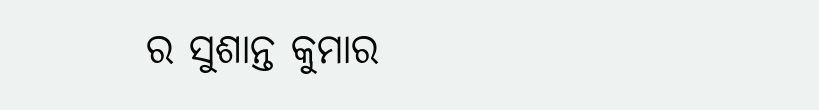ର ସୁଶାନ୍ତ କୁମାର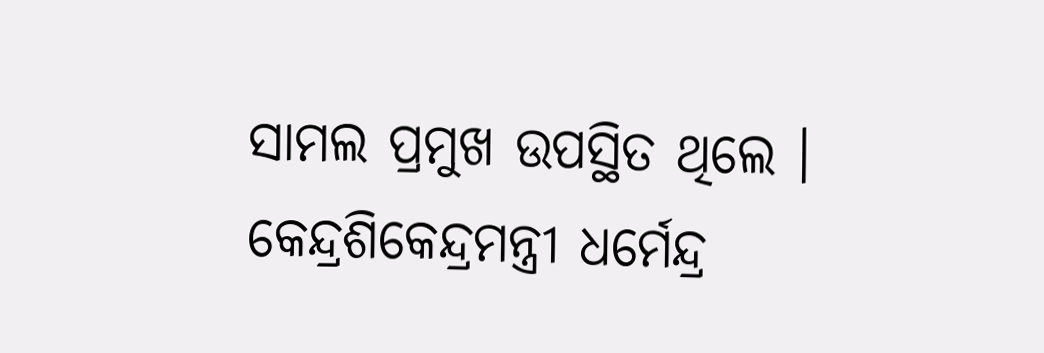ସାମଲ ପ୍ରମୁଖ ଉପସ୍ଥିତ ଥିଲେ ।
କେନ୍ଦ୍ରଶିକେନ୍ଦ୍ରମନ୍ତ୍ରୀ ଧର୍ମେନ୍ଦ୍ର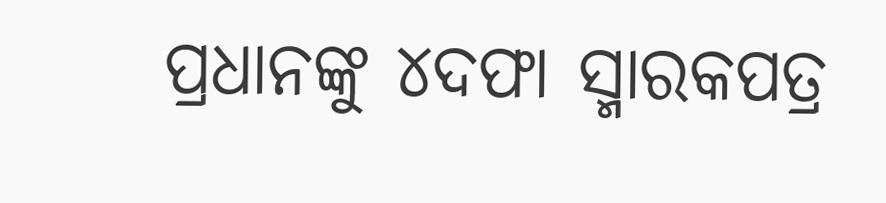ପ୍ରଧାନଙ୍କୁ ୪ଦଫା ସ୍ମାରକପତ୍ର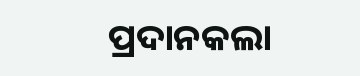ପ୍ରଦାନକଲା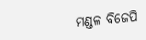ମଣ୍ଡଳ ବିଜେପି